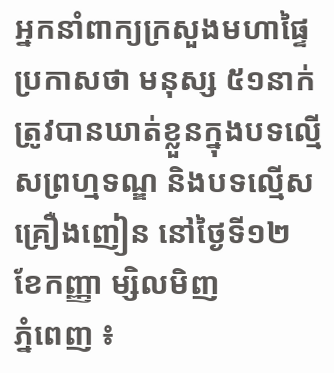អ្នកនាំពាក្យក្រសួងមហាផ្ទៃ ប្រកាសថា មនុស្ស ៥១នាក់ ត្រូវបានឃាត់ខ្លួនក្នុងបទល្មើសព្រហ្មទណ្ឌ និងបទល្មើសគ្រឿងញៀន នៅថ្ងៃទី១២ ខែកញ្ញា ម្សិលមិញ
ភ្នំពេញ ៖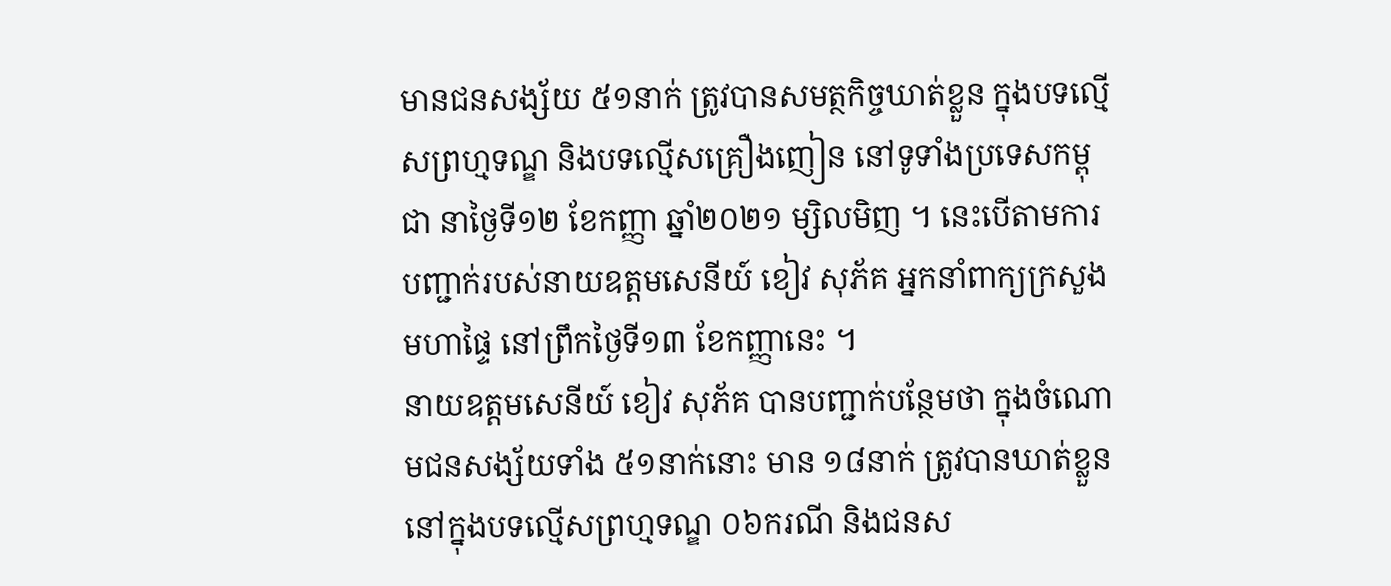មានជនសង្ស័យ ៥១នាក់ ត្រូវបានសមត្ថកិច្ចឃាត់ខ្លួន ក្នុងបទល្មើសព្រហ្មទណ្ឌ និងបទល្មើសគ្រឿងញៀន នៅទូទាំងប្រទេសកម្ពុជា នាថ្ងៃទី១២ ខែកញ្ញា ឆ្នាំ២០២១ ម្សិលមិញ ។ នេះបើតាមការបញ្ជាក់របស់នាយឧត្តមសេនីយ៍ ខៀវ សុភ័គ អ្នកនាំពាក្យក្រសួងមហាផ្ទៃ នៅព្រឹកថ្ងៃទី១៣ ខែកញ្ញានេះ ។
នាយឧត្តមសេនីយ៍ ខៀវ សុភ័គ បានបញ្ជាក់បន្ថែមថា ក្នុងចំណោមជនសង្ស័យទាំង ៥១នាក់នោះ មាន ១៨នាក់ ត្រូវបានឃាត់ខ្លួននៅក្នុងបទល្មើសព្រហ្មទណ្ឌ ០៦ករណី និងជនស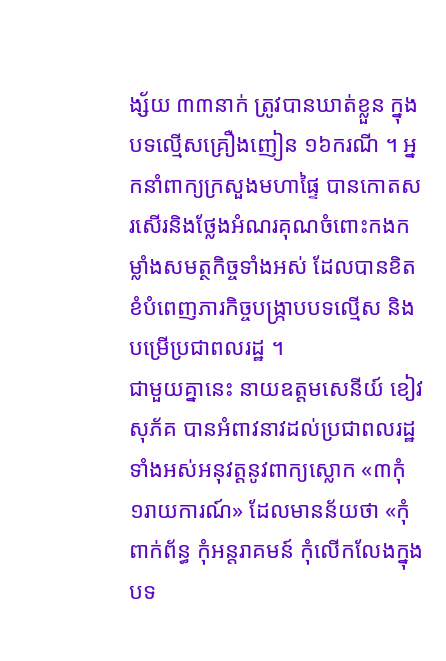ង្ស័យ ៣៣នាក់ ត្រូវបានឃាត់ខ្លួន ក្នុងបទល្មើសគ្រឿងញៀន ១៦ករណី ។ អ្នកនាំពាក្យក្រសួងមហាផ្ទៃ បានកោតសរសើរនិងថ្លែងអំណរគុណចំពោះកងកម្លាំងសមត្ថកិច្ចទាំងអស់ ដែលបានខិតខំបំពេញភារកិច្ចបង្ក្រាបបទល្មើស និងបម្រើប្រជាពលរដ្ឋ ។
ជាមួយគ្នានេះ នាយឧត្តមសេនីយ៍ ខៀវ សុភ័គ បានអំពាវនាវដល់ប្រជាពលរដ្ឋទាំងអស់អនុវត្តនូវពាក្យស្លោក «៣កុំ ១រាយការណ៍» ដែលមានន័យថា «កុំពាក់ព័ន្ធ កុំអន្តរាគមន៍ កុំលើកលែងក្នុងបទ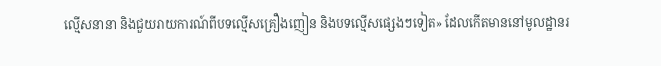ល្មើសនានា និងជួយរាយការណ៍ពីបទល្មើសគ្រឿងញៀន និងបទល្មើសផ្សេងៗទៀត» ដែលកើតមាននៅមូលដ្ឋានរ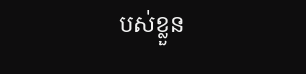បស់ខ្លួន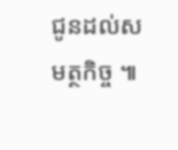ជូនដល់សមត្ថកិច្ច ៕